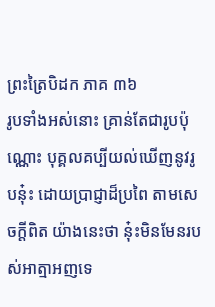ព្រះត្រៃបិដក ភាគ ៣៦
រូបទាំងអស់នោះ គ្រាន់តែជារូបប៉ុណ្ណោះ បុគ្គលគប្បីយល់ឃើញនូវរូបនុ៎ះ ដោយប្រាជ្ញាដ៏ប្រពៃ តាមសេចក្តីពិត យ៉ាងនេះថា នុ៎ះមិនមែនរបស់អាត្មាអញទេ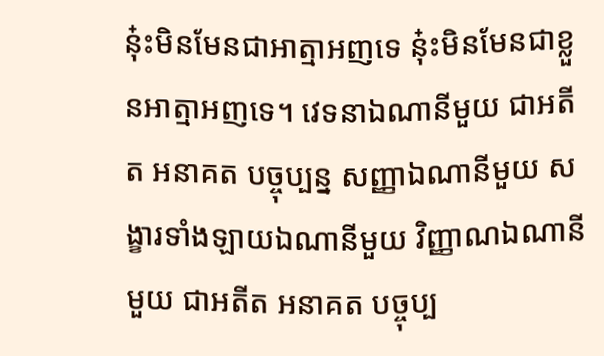នុ៎ះមិនមែនជាអាត្មាអញទេ នុ៎ះមិនមែនជាខ្លួនអាត្មាអញទេ។ វេទនាឯណានីមួយ ជាអតីត អនាគត បច្ចុប្បន្ន សញ្ញាឯណានីមួយ សង្ខារទាំងឡាយឯណានីមួយ វិញ្ញាណឯណានីមួយ ជាអតីត អនាគត បច្ចុប្ប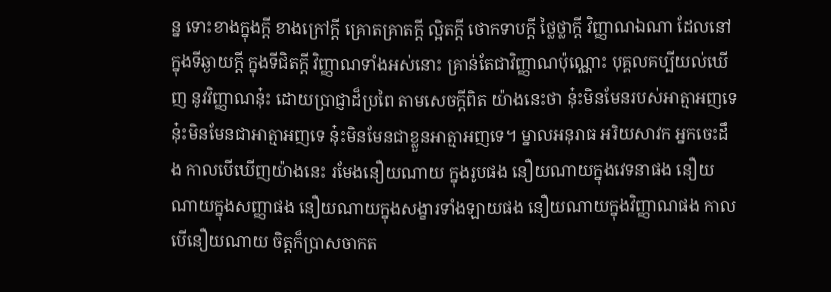ន្ន ទោះខាងក្នុងក្តី ខាងក្រៅក្តី គ្រោតគ្រាតក្តី ល្អិតក្តី ថោកទាបក្តី ថ្លៃថ្លាក្តី វិញ្ញាណឯណា ដែលនៅក្នុងទីឆ្ងាយក្តី ក្នុងទីជិតក្តី វិញ្ញាណទាំងអស់នោះ គ្រាន់តែជាវិញ្ញាណប៉ុណ្ណោះ បុគ្គលគប្បីយល់ឃើញ នូវវិញ្ញាណនុ៎ះ ដោយប្រាជ្ញាដ៏ប្រពៃ តាមសេចក្តីពិត យ៉ាងនេះថា នុ៎ះមិនមែនរបស់អាត្មាអញទេ នុ៎ះមិនមែនជាអាត្មាអញទេ នុ៎ះមិនមែនជាខ្លួនអាត្មាអញទេ។ ម្នាលអនុរាធ អរិយសាវក អ្នកចេះដឹង កាលបើឃើញយ៉ាងនេះ រមែងនឿយណាយ ក្នុងរូបផង នឿយណាយក្នុងវេទនាផង នឿយណាយក្នុងសញ្ញាផង នឿយណាយក្នុងសង្ខារទាំងឡាយផង នឿយណាយក្នុងវិញ្ញាណផង កាលបើនឿយណាយ ចិត្តក៏ប្រាសចាកត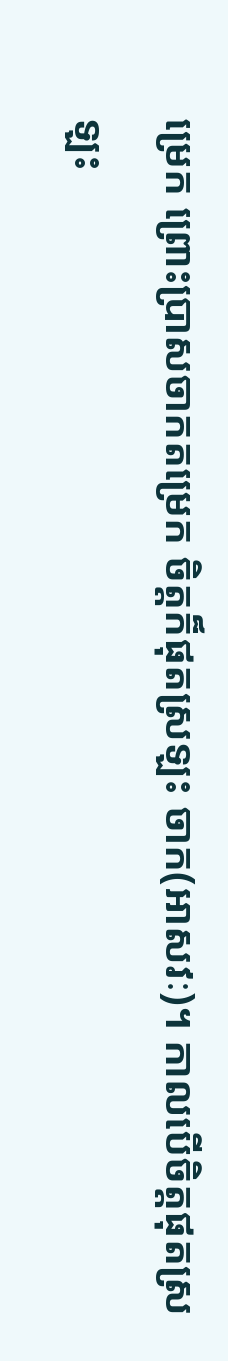ម្រេក ព្រោះប្រាសចាកតម្រេក ចិត្តក៏ផុតស្រឡះ ចាក(អាសវៈ)។ កាលបើចិត្តផុតស្រឡះ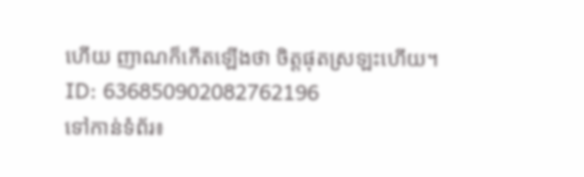ហើយ ញាណក៏កើតឡើងថា ចិត្តផុតស្រឡះហើយ។
ID: 636850902082762196
ទៅកាន់ទំព័រ៖